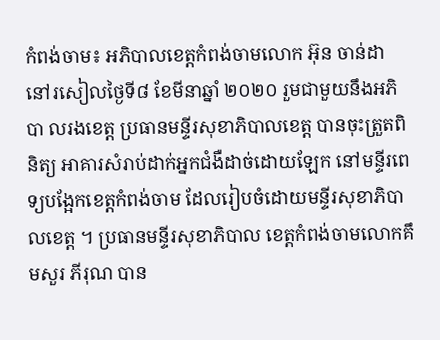កំពង់ចាម៖ អភិបាលខេត្តកំពង់ចាមលោក អ៊ុន ចាន់ដា នៅរសៀលថ្ងៃទី៨ ខែមីនាឆ្នាំ ២០២០ រួមជាមួយនឹងអភិបា លរងខេត្ត ប្រធានមន្ទីរសុខាភិបាលខេត្ត បានចុះត្រួតពិនិត្យ អាគារសំរាប់ដាក់អ្នកជំងឺដាច់ដោយឡែក នៅមន្ទីរពេទ្យបង្អែកខេត្តកំពង់ចាម ដែលរៀបចំដោយមន្ទីរសុខាភិបាលខេត្ត ។ ប្រធានមន្ទីរសុខាភិបាល ខេត្តកំពង់ចាមលោកគឹមសួរ ភីរុណ បាន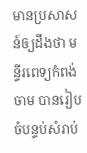មានប្រសាសន៍ឲ្យដឹងថា មន្ទីរពេទ្យកំពង់ចាម បានរៀបចំបន្ទប់សំរាប់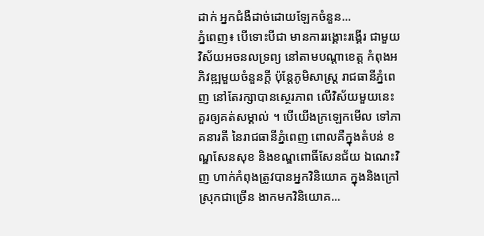ដាក់ អ្នកជំងឺដាច់ដោយឡែកចំនួន...
ភ្នំពេញ៖ បើទោះបីជា មានការរង្គោះរង្គើរ ជាមួយវិស័យអចនលទ្រព្យ នៅតាមបណ្តាខេត្ត កំពុងអភិវឌ្ឍមួយចំនួនក្តី ប៉ុន្តែភូមិសាស្ត្រ រាជធានីភ្នំពេញ នៅតែរក្សាបានស្ថេរភាព លើវិស័យមួយនេះ គួរឲ្យគត់សម្គាល់ ។ បើយើងក្រឡេកមើល ទៅភាគនារតី នៃរាជធានីភ្នំពេញ ពោលគឺក្នុងតំបន់ ខណ្ឌសែនសុខ និងខណ្ឌពោធិ៍សែនជ័យ ឯណេះវិញ ហាក់កំពុងត្រូវបានអ្នកវិនិយោគ ក្នុងនិងក្រៅស្រុកជាច្រើន ងាកមកវិនិយោគ...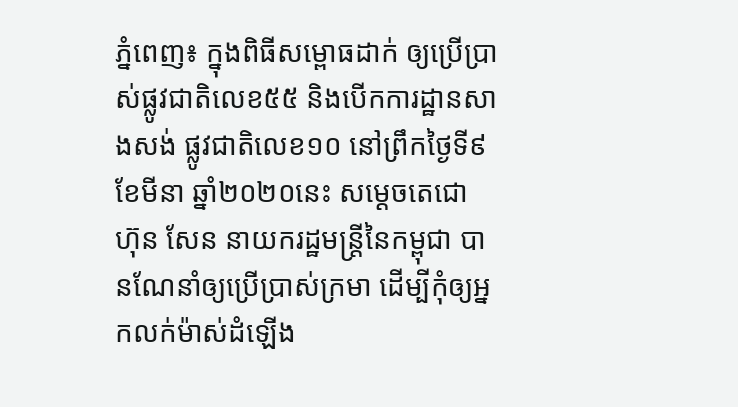ភ្នំពេញ៖ ក្នុងពិធីសម្ពោធដាក់ ឲ្យប្រើប្រាស់ផ្លូវជាតិលេខ៥៥ និងបើកការដ្ឋានសាងសង់ ផ្លូវជាតិលេខ១០ នៅព្រឹកថ្ងៃទី៩ ខែមីនា ឆ្នាំ២០២០នេះ សម្ដេចតេជោ ហ៊ុន សែន នាយករដ្ឋមន្ត្រីនៃកម្ពុជា បានណែនាំឲ្យប្រើប្រាស់ក្រមា ដើម្បីកុំឲ្យអ្នកលក់ម៉ាស់ដំឡើង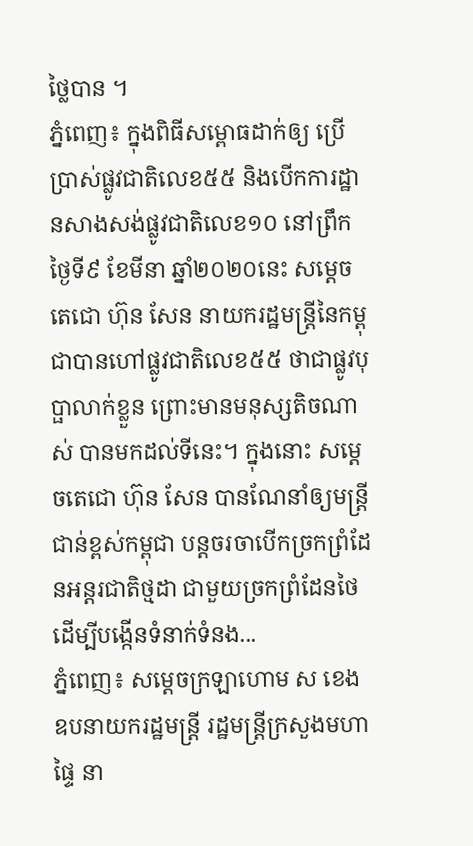ថ្លៃបាន ។
ភ្នំពេញ៖ ក្នុងពិធីសម្ពោធដាក់ឲ្យ ប្រើប្រាស់ផ្លូវជាតិលេខ៥៥ និងបើកការដ្ឋានសាងសង់ផ្លូវជាតិលេខ១០ នៅព្រឹកថ្ងៃទី៩ ខែមីនា ឆ្នាំ២០២០នេះ សម្ដេចតេជោ ហ៊ុន សែន នាយករដ្ឋមន្ត្រីនៃកម្ពុជាបានហៅផ្លូវជាតិលេខ៥៥ ថាជាផ្លូវបុប្ផាលាក់ខ្លួន ព្រោះមានមនុស្សតិចណាស់ បានមកដល់ទីនេះ។ ក្នុងនោះ សម្ដេចតេជោ ហ៊ុន សែន បានណែនាំឲ្យមន្រ្តីជាន់ខ្ពស់កម្ពុជា បន្តចរចាបើកច្រកព្រំដែនអន្តរជាតិថ្មដា ជាមួយច្រកព្រំដែនថៃ ដើម្បីបង្កើនទំនាក់ទំនង...
ភ្នំពេញ៖ សម្ដេចក្រឡាហោម ស ខេង ឧបនាយករដ្ឋមន្ត្រី រដ្ឋមន្ត្រីក្រសួងមហាផ្ទៃ នា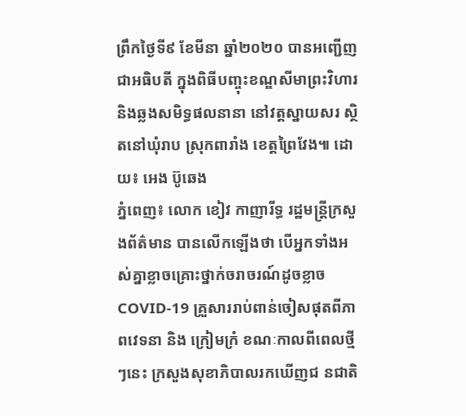ព្រឹកថ្ងៃទី៩ ខែមីនា ឆ្នាំ២០២០ បានអញ្ជើញជាអធិបតី ក្នុងពិធីបញ្ចុះខណ្ឌសីមាព្រះវិហារ និងឆ្លងសមិទ្ធផលនានា នៅវត្តស្នាយសរ ស្ថិតនៅឃុំរាប ស្រុកពារាំង ខេត្តព្រៃវែង៕ ដោយ៖ អេង ប៊ូឆេង
ភ្នំពេញ៖ លោក ខៀវ កាញារីទ្ធ រដ្ឋមន្រ្តីក្រសួងព័ត៌មាន បានលើកឡើងថា បើអ្នកទាំងអស់គ្នាខ្លាចគ្រោះថ្នាក់ចរាចរណ៍ដូចខ្លាច COVID-19 គ្រួសាររាប់ពាន់ចៀសផុតពីភាពវេទនា និង ក្រៀមក្រំ ខណៈកាលពីពេលថ្មីៗនេះ ក្រសួងសុខាភិបាលរកឃើញជ នជាតិ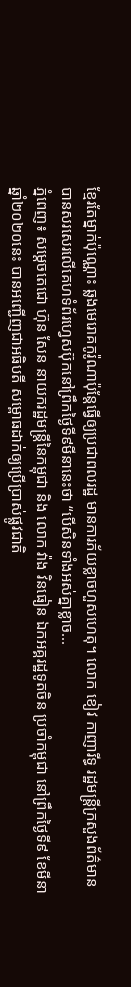ខ្មែរតែម្នាក់ប៉ុណ្ណោះ ឆ្លងមេរោគកូរ៉ូណាប៉ុន្តែធ្វើឲ្យប្រជាពលរដ្ឋ មានការភ័យខ្លាចហួសហេតុ។ លោក ខៀវ កាញារីទ្ធ រដ្ឋមន្រ្តីក្រសួងព័ត៌មាន បានសរសេរលើគេហទំព័រហ្វេសប៊ុកនៅព្រឹកថ្ងៃទី៩មីនានេះថា “បើសិនទាំងអស់គ្នាខ្លាច...
ភ្នំពេញ៖ សម្ដេចតេជោ ហ៊ុន សែន នាយករដ្ឋមន្ត្រីនៃកម្ពុជា និង លោក វ៉ាង វិនធៀន ឯកអគ្គរដ្ឋទូតចិន ប្រចាំកម្ពុជា នៅព្រឹកថ្ងៃទី៩ ខែមីនា ឆ្នាំ២០២០នេះ បានអញ្ជើញជាអធិបតី សម្ពោធដាក់ឲ្យប្រើប្រាស់ផ្លូវជាតិ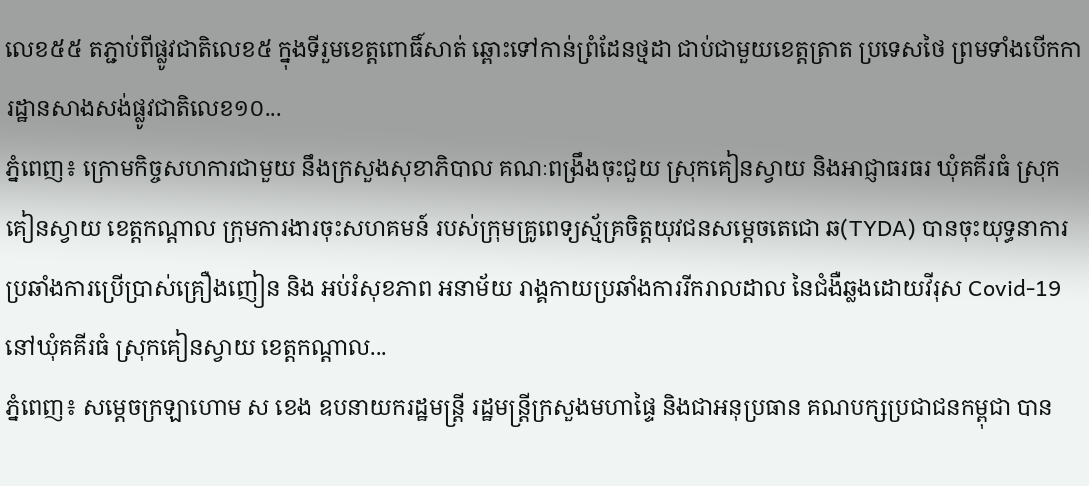លេខ៥៥ តភ្ជាប់ពីផ្លូវជាតិលេខ៥ ក្នុងទីរួមខេត្តពោធិ៍សាត់ ឆ្ពោះទៅកាន់ព្រំដែនថ្មដា ជាប់ជាមួយខេត្តត្រាត ប្រទេសថៃ ព្រមទាំងបើកការដ្ឋានសាងសង់ផ្លូវជាតិលេខ១០...
ភ្នំពេញ៖ ក្រោមកិច្ចសហការជាមួយ នឹងក្រសួងសុខាភិបាល គណៈពង្រឹងចុះជួយ ស្រុកគៀនស្វាយ និងអាជ្ញាធរធរ ឃុំគគីរធំ ស្រុកគៀនស្វាយ ខេត្តកណ្តាល ក្រុមការងារចុះសហគមន៍ របស់ក្រុមគ្រូពេទ្យស្ម័គ្រចិត្តយុវជនសម្តេចតេជោ ឆ(TYDA) បានចុះយុទ្ធនាការប្រឆាំងការប្រើប្រាស់គ្រឿងញៀន និង អប់រំសុខភាព អនាម័យ រាង្គកាយប្រឆាំងការរីករាលដាល នៃជំងឺឆ្លងដោយវីរុស Covid-19 នៅឃុំគគីរធំ ស្រុកគៀនស្វាយ ខេត្តកណ្តាល...
ភ្នំពេញ៖ សម្ដេចក្រឡាហោម ស ខេង ឧបនាយករដ្ឋមន្ដ្រី រដ្ឋមន្ដ្រីក្រសួងមហាផ្ទៃ និងជាអនុប្រធាន គណបក្សប្រជាជនកម្ពុជា បាន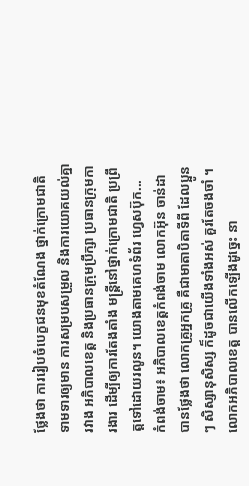ថ្លែងថា ការរៀបចំបេក្ខជនមុខតំណែង ថ្នាក់ក្រោមជាតិ ទាមទារឲ្យមាន ការសម្របសម្រួល និងការយោគយល់គ្នារវាង អភិបាលខេត្ត និងប្រធានក្រុមប្រឹក្សា ប្រធានក្រុមការងារ ដើម្បីឲ្យការតែងតាំង មន្ត្រីនៅថ្នាក់ក្រោមជាតិ ប្រព្រឹត្តទៅដោយរលូន។ យោងតាមគេហទំព័រ ហ្វេសប៊ុក...
កំពង់ចាម៖ អភិបាលខេត្តកំពង់ចាម លោកអ៊ុន ចាន់ដា បានថ្លែងថា លោកគ្រូអ្នកគ្រូ គឺជាមាតាបិតាទីពី ដែលប្អូនៗ សិស្សានុសិស្ស ក៏ដូចជាយើងទាំងអស់ គួរតែចងចាំ ។ លោកអភិបាលខេត្ត បានលើកឡើងដូច្នេះ នា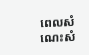ពេលសំណេះសំ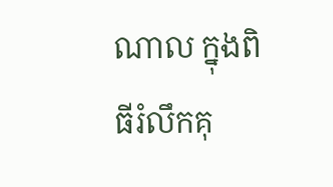ណាល ក្នុងពិធីរំលឹកគុ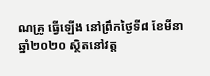ណគ្រូ ធ្វើឡើង នៅព្រឹកថ្ងៃទី៨ ខែមីនា ឆ្នាំ២០២០ ស្ថិតនៅវត្ត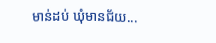មាន់ដប់ ឃុំមានជ័យ...